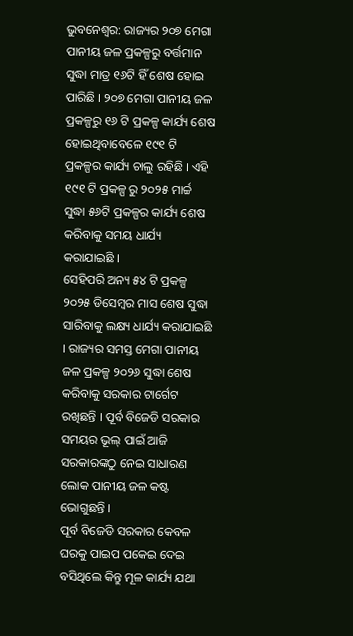ଭୁବନେଶ୍ୱର: ରାଜ୍ୟର ୨୦୭ ମେଗା ପାନୀୟ ଜଳ ପ୍ରକଳ୍ପରୁ ବର୍ତ୍ତମାନ ସୁଦ୍ଧା ମାତ୍ର ୧୬ଟି ହିଁ ଶେଷ ହୋଇ ପାରିଛି । ୨୦୭ ମେଗା ପାନୀୟ ଜଳ ପ୍ରକଳ୍ପରୁ ୧୬ ଟି ପ୍ରକଳ୍ପ କାର୍ଯ୍ୟ ଶେଷ ହୋଇଥିବାବେଳେ ୧୯୧ ଟି ପ୍ରକଳ୍ପର କାର୍ଯ୍ୟ ଚାଲୁ ରହିଛି । ଏହି ୧୯୧ ଟି ପ୍ରକଳ୍ପ ରୁ ୨୦୨୫ ମାର୍ଚ୍ଚ ସୁଦ୍ଧା ୫୬ଟି ପ୍ରକଳ୍ପର କାର୍ଯ୍ୟ ଶେଷ କରିବାକୁ ସମୟ ଧାର୍ଯ୍ୟ କରାଯାଇଛି ।
ସେହିପରି ଅନ୍ୟ ୫୪ ଟି ପ୍ରକଳ୍ପ ୨୦୨୫ ଡିସେମ୍ବର ମାସ ଶେଷ ସୁଦ୍ଧା ସାରିବାକୁ ଲକ୍ଷ୍ୟ ଧାର୍ଯ୍ୟ କରାଯାଇଛି । ରାଜ୍ୟର ସମସ୍ତ ମେଗା ପାନୀୟ ଜଳ ପ୍ରକଳ୍ପ ୨୦୨୬ ସୁଦ୍ଧା ଶେଷ କରିବାକୁ ସରକାର ଟାର୍ଗେଟ ରଖିଛନ୍ତି । ପୂର୍ବ ବିଜେଡି ସରକାର ସମୟର ଭୂଲ୍ ପାଇଁ ଆଜି ସରକାରଙ୍କଠୁ ନେଇ ସାଧାରଣ ଲୋକ ପାନୀୟ ଜଳ କଷ୍ଟ ଭୋଗୁଛନ୍ତି ।
ପୂର୍ବ ବିଜେଡି ସରକାର କେବଳ ଘରକୁ ପାଇପ ପକେଇ ଦେଇ ବସିଥିଲେ କିନ୍ତୁ ମୂଳ କାର୍ଯ୍ୟ ଯଥା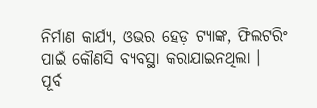ନିର୍ମାଣ କାର୍ଯ୍ୟ, ଓଭର ହେଡ଼ ଟ୍ୟାଙ୍କ, ଫିଲଟରିଂ ପାଇଁ କୌଣସି ବ୍ୟବସ୍ଥା କରାଯାଇନଥିଲା ।
ପୂର୍ବ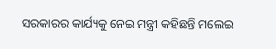ସରକାରର କାର୍ଯ୍ୟକୁ ନେଇ ମନ୍ତ୍ରୀ କହିଛନ୍ତି ମଲେଇ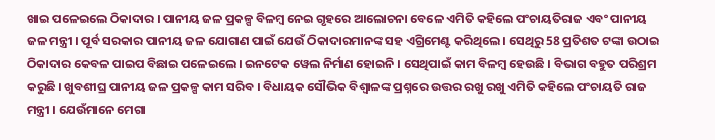ଖାଇ ପଳେଇଲେ ଠିକାଦାର । ପାନୀୟ ଜଳ ପ୍ରକଳ୍ପ ବିଳମ୍ବ ନେଇ ଗୃହରେ ଆଲୋଚନା ବେଳେ ଏମିତି କହିଲେ ପଂଚାୟତିରାଜ ଏବଂ ପାନୀୟ ଜଳ ମନ୍ତ୍ରୀ । ପୂର୍ବ ସରକାର ପାନୀୟ ଜଳ ଯୋଗାଣ ପାଇଁ ଯେଉଁ ଠିକାଦାରମାନଙ୍କ ସହ ଏଗ୍ରିମେଣ୍ଟ କରିଥିଲେ । ସେଥିରୁ 58 ପ୍ରତିଶତ ଟଙ୍କା ଉଠାଇ ଠିକାଦାର କେବଳ ପାଇପ ବିଛାଇ ପଳେଇଲେ । ଇନଟେକ ୱେଲ ନିର୍ମାଣ ହୋଇନି । ସେଥିପାଇଁ କାମ ବିଳମ୍ବ ହେଉଛି । ବିଭାଗ ବହୁତ ପରିଶ୍ରମ କରୁଛି । ଖୁବଶୀଘ୍ର ପାନୀୟ ଜଳ ପ୍ରକଳ୍ପ କାମ ସରିବ । ବିଧାୟକ ସୌଭିକ ବିଶ୍ୱାଳଙ୍କ ପ୍ରଶ୍ନରେ ଉତ୍ତର ରଖୁ ରଖୁ ଏମିତି କହିଲେ ପଂଚାୟତି ରାଜ ମନ୍ତ୍ରୀ । ଯେଉଁମାନେ ମେଗା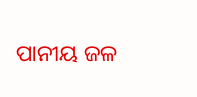ପାନୀୟ ଜଳ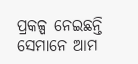ପ୍ରକଳ୍ପ ନେଇଛନ୍ତି ସେମାନେ ଆମ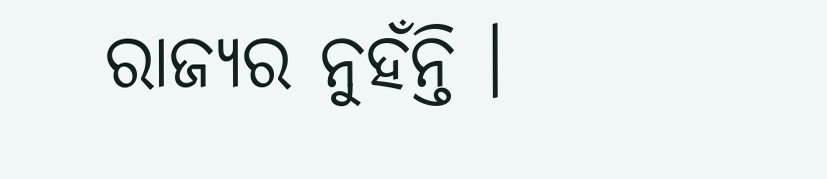ରାଜ୍ୟର ନୁହଁନ୍ତି ।